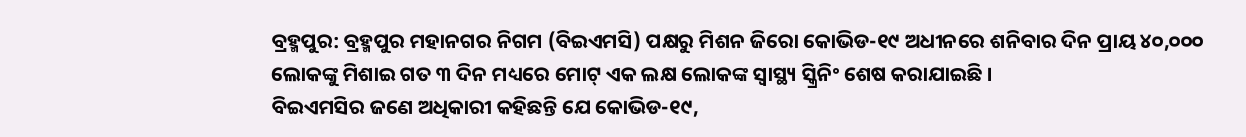ବ୍ରହ୍ମପୁର: ବ୍ରହ୍ମପୁର ମହାନଗର ନିଗମ (ବିଇଏମସି) ପକ୍ଷରୁ ମିଶନ ଜିରୋ କୋଭିଡ-୧୯ ଅଧୀନରେ ଶନିବାର ଦିନ ପ୍ରାୟ ୪୦,୦୦୦ ଲୋକଙ୍କୁ ମିଶାଇ ଗତ ୩ ଦିନ ମଧ୍ୟରେ ମୋଟ୍ ଏକ ଲକ୍ଷ ଲୋକଙ୍କ ସ୍ୱାସ୍ଥ୍ୟ ସ୍କ୍ରିନିଂ ଶେଷ କରାଯାଇଛି ।
ବିଇଏମସିର ଜଣେ ଅଧିକାରୀ କହିଛନ୍ତି ଯେ କୋଭିଡ-୧୯,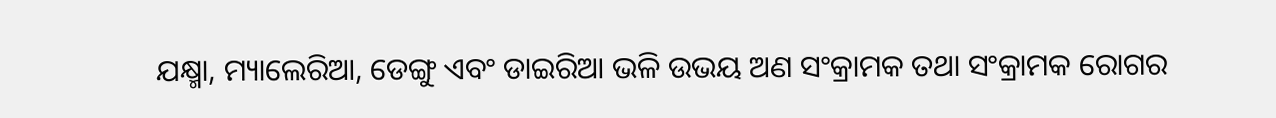ଯକ୍ଷ୍ମା, ମ୍ୟାଲେରିଆ, ଡେଙ୍ଗୁ ଏବଂ ଡାଇରିଆ ଭଳି ଉଭୟ ଅଣ ସଂକ୍ରାମକ ତଥା ସଂକ୍ରାମକ ରୋଗର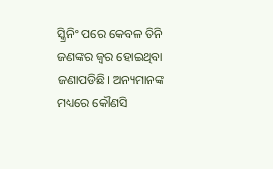ସ୍କ୍ରିନିଂ ପରେ କେବଳ ତିନି ଜଣଙ୍କର ଜ୍ୱର ହୋଇଥିବା ଜଣାପଡିଛି। ଅନ୍ୟମାନଙ୍କ ମଧ୍ୟରେ କୌଣସି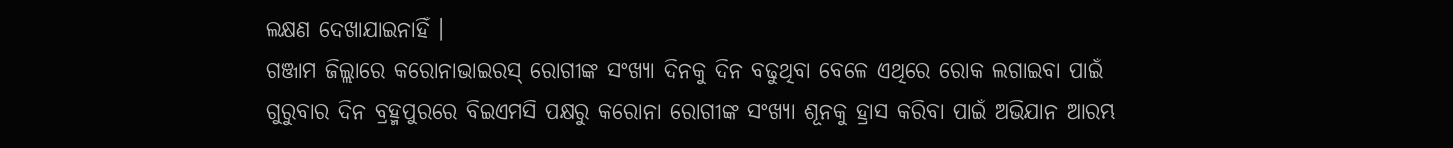ଲକ୍ଷଣ ଦେଖାଯାଇନାହିଁ ।
ଗଞ୍ଜାମ ଜିଲ୍ଲାରେ କରୋନାଭାଇରସ୍ ରୋଗୀଙ୍କ ସଂଖ୍ୟା ଦିନକୁ ଦିନ ବଢୁଥିବା ବେଳେ ଏଥିରେ ରୋକ ଲଗାଇବା ପାଇଁ ଗୁରୁବାର ଦିନ ବ୍ରହ୍ମପୁରରେ ବିଇଏମସି ପକ୍ଷରୁ କରୋନା ରୋଗୀଙ୍କ ସଂଖ୍ୟା ଶୂନକୁ ହ୍ରାସ କରିବା ପାଇଁ ଅଭିଯାନ ଆରମ୍ଭ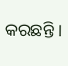କରଛନ୍ତି ।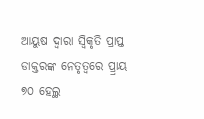ଆୟୁଷ ଦ୍ୱାରା ସ୍ୱିକୃତି ପ୍ରାପ୍ତ ଡାକ୍ତରଙ୍କ ନେତୃତ୍ୱରେ ପ୍ର୍ରାୟ ୭୦ ହେଲ୍ଥ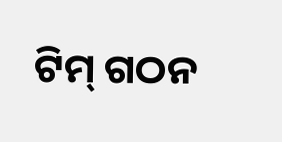ଟିମ୍ ଗଠନ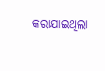କରାଯାଇଥିଲା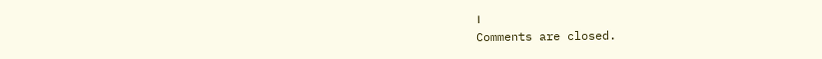।
Comments are closed.